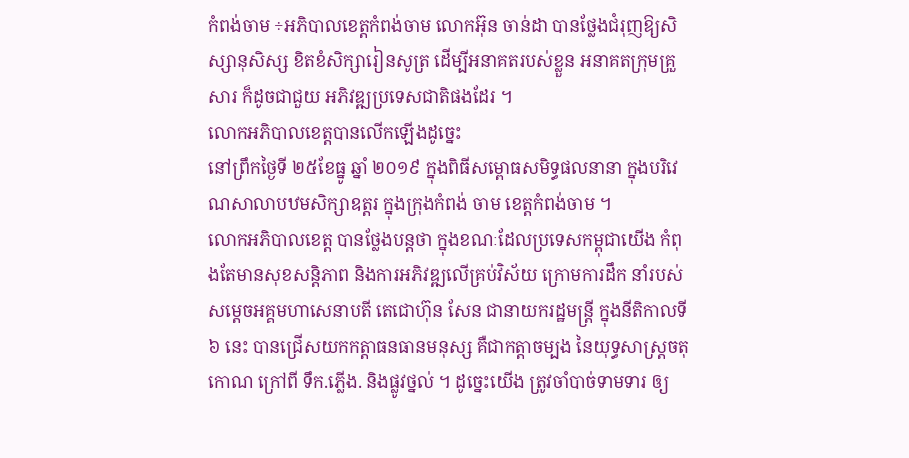កំពង់ចាម ÷អភិបាលខេត្តកំពង់ចាម លោកអ៊ុន ចាន់ដា បានថ្លែងជំរុញឱ្យសិស្សានុសិស្ស ខិតខំសិក្សារៀនសូត្រ ដើម្បីអនាគតរបស់ខ្លួន អនាគតក្រុមគ្រួសារ ក៏ដូចជាជួយ អភិវឌ្ឍប្រទេសជាតិផងដែរ ។
លោកអភិបាលខេត្តបានលើកឡើងដូច្នេះ
នៅព្រឹកថ្ងៃទី ២៥ខែធ្នូ ឆ្នាំ ២០១៩ ក្នុងពិធីសម្ពោធសមិទ្ធផលនានា ក្នុងបរិវេណសាលាបឋមសិក្សាឧត្តរ ក្នុងក្រុងកំពង់ ចាម ខេត្តកំពង់ចាម ។
លោកអភិបាលខេត្ត បានថ្លែងបន្តថា ក្នុងខណៈដែលប្រទេសកម្ពុជាយើង កំពុងតែមានសុខសន្តិភាព និងការអភិវឌ្ឍលើគ្រប់វិស័យ ក្រោមការដឹក នាំរបស់សម្ដេចអគ្គមហាសេនាបតី តេជោហ៊ុន សែន ជានាយករដ្ឋមន្ត្រី ក្នុងនីតិកាលទី ៦ នេះ បានជ្រើសយកកត្តាធនធានមនុស្ស គឺជាកត្តាចម្បង នៃយុទ្ធសាស្ត្រចតុកោណ ក្រៅពី ទឹក.ភ្លើង. និងផ្លូវថ្នល់ ។ ដូច្នេះយើង ត្រូវចាំបាច់ទាមទារ ឲ្យ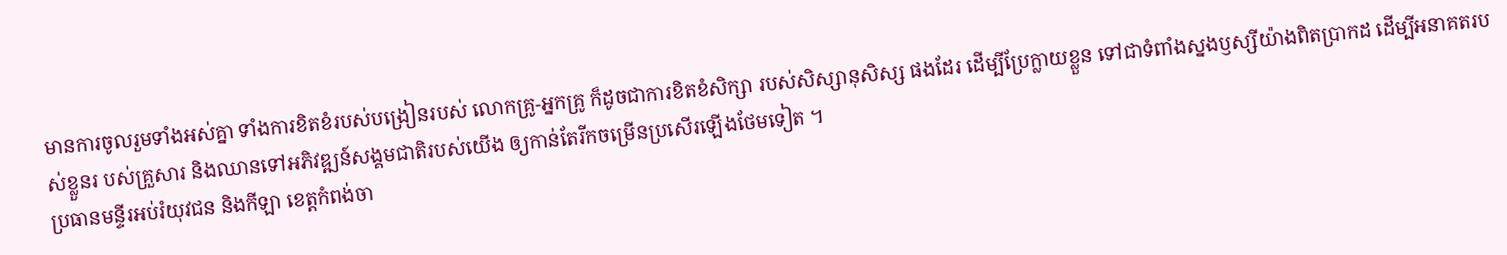មានការចូលរួមទាំងអស់គ្នា ទាំងការខិតខំរបស់បង្រៀនរបស់ លោកគ្រូ-អ្នកគ្រូ ក៏ដូចជាការខិតខំសិក្សា របស់សិស្សានុសិស្ស ផងដែរ ដើម្បីប្រែក្លាយខ្លួន ទៅជាទំពាំងស្នងឫស្សីយ៉ាងពិតប្រាកដ ដើម្បីអនាគតរបស់ខ្លួនរ បស់គ្រួសារ និងឈានទៅអភិវឌ្ឍន៍សង្គមជាតិរបស់យើង ឲ្យកាន់តែរីកចម្រើនប្រសើរឡើងថែមទៀត ។
ប្រធានមន្ទីរអប់រំយុវជន និងកីឡា ខេត្តកំពង់ចា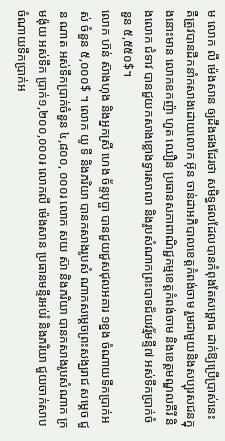ម លោក លី ម៉េងសាន ឲ្យដឹងផងដែរថា សមិទ្ធផលដែលបានកំពុងតែសម្ពោធ ដាក់ឱ្យប្រើប្រាស់នេះ គឺត្រូវបានដឹកនាំកសាងដោយលោក អ៊ុន ចាន់ដាអភិបាលខេត្តកំពង់ចាម រួមជាមួយនិងសប្បុរសជនក្នុងនោះមាន លោកឧកញ៉ា ហួត ឈឿន ប្រធានសភាពាណិជ្ជកម្មខេត្តកំពង់ចាម និងខេត្តមណ្ឌលគីរី និងលោក ជំទាវ បានជួយកសាងខ្លោងទ្វារសាលា និងរូបសំណាកព្រះបាទជ័យវរ្ម័មន្ទី៧ អស់ទឹកប្រាក់ចំនួន ៥,៥៥០$។
លោក ហ៊ន់ ស៊ាងហុង និងអ្នកស្រី ហេង ច័ន្ទបុប្ផា បានជួយជួសជុលអគារ ១ខ្នង ចំណាយទឹកប្រាក់អស់ ចំនួន ៥,០០០$ ។ លោក យូ ទី និងភរិយា បានកសាងរូបសំ ណាកសម្តេចព្រះសង្ឃរាជ សម្តេច ជួន ណាត អស់ទឹកប្រាក់ចំនួន ៤,៨០០, ០០០រ លោក សយ ស៊ា និងភរិយា បានកសាងរូបសំណាក ក្រមង៉ុយ អស់ទឹក ប្រាក់១,២០០,០០០៛ លោកលី ម៉េងសាន ប្រធានមន្ទីរអប់រំ និងភរិយា ជួយចាក់សាប ចំណាយទឹកប្រាក់អ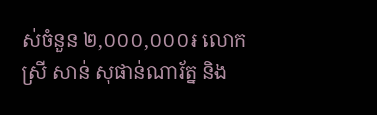ស់ចំនួន ២,០០០,០០០៛ លោកស្រី សាន់ សុផាន់ណារ័ត្ន និង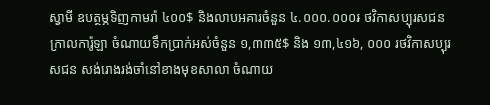ស្វាមី ឧបត្ថម្ភទិញកាមរ៉ា ៤០០$ និងលាបអគារចំនួន ៤.០០០.០០០៛ ថវិកាសប្បុរសជនក្រាលការ៉ូឡា ចំណាយទឹកប្រាក់អស់ចំនួន ១,៣៣៥$ និង ១៣,៤១៦, ០០០ រថវិកាសប្បុរសជន សង់រោងរង់ចាំនៅខាងមុខសាលា ចំណាយ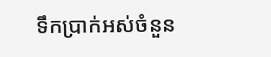ទឹកប្រាក់អស់ចំនួន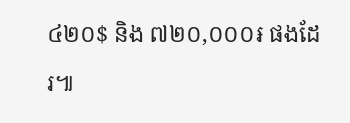៤២០$ និង ៧២០,០០០៛ ផងដែរ៕